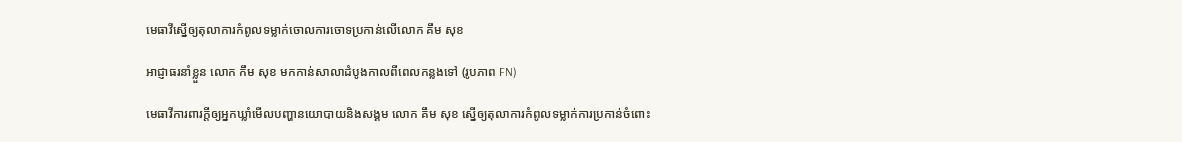មេធាវីស្នើឲ្យតុលាការកំពូលទម្លាក់ចោលការចោទប្រកាន់លើលោក គឹម សុខ

អាជ្ញាធរនាំខ្លួន លោក កឹម សុខ មកកាន់សាលាដំបូងកាលពីពេលកន្លងទៅ (រូបភាព FN)

មេធាវីការពារក្ដីឲ្យអ្នកឃ្លាំមើលបញ្ហានយោបាយនិងសង្គម លោក គឹម សុខ ស្នើឲ្យតុលាការកំពូលទម្លាក់ការប្រកាន់ចំពោះ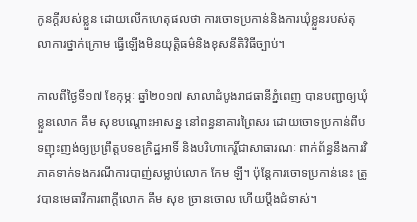កូនក្ដីរបស់ខ្លួន ដោយលើកហេតុផលថា ការចោទប្រកាន់និងការឃុំខ្លួនរបស់តុលាការថ្នាក់ក្រោម ធ្វើឡើងមិនយុត្តិធម៌និងខុសនីតិវិធីច្បាប់។

កាលពីថ្ងៃទី១៧ ខែកុម្ភៈ ឆ្នាំ២០១៧ សាលាដំបូងរាជធានីភ្នំពេញ បានបញ្ជាឲ្យឃុំខ្លួនលោក គឹម សុខបណ្ដោះអាសន្ន នៅពន្ធនាគារព្រៃសរ ដោយចោទប្រកាន់ពីបទញុះញង់ឲ្យប្រព្រឹត្តបទឧក្រិដ្ឋអាទិ៍ និងបរិហាកេរ្តិ៍ជាសាធារណៈ ពាក់ព័ន្ធនឹងការវិភាគទាក់ទងករណីការបាញ់សម្លាប់លោក កែម ឡី។ ប៉ុន្តែការចោទប្រកាន់នេះ ត្រូវបានមេធាវីការពាក្តីលោក គឹម សុខ ច្រានចោល ហើយប្ដឹងជំទាស់។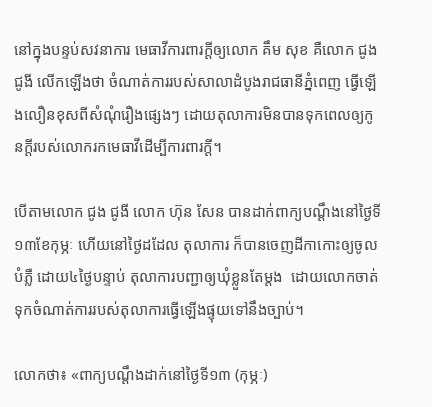នៅក្នុងបន្ទប់សវនាការ មេធាវីការពារក្ដីឲ្យលោក គឹម សុខ គឺលោក ជូង ជូងី លើកឡើងថា ចំណាត់ការរបស់សាលាដំបូងរាជធានីភ្នំពេញ ធ្វើឡើងលឿនខុសពីសំណុំរឿងផ្សេងៗ ដោយតុលាការមិនបានទុកពេលឲ្យកូនក្ដីរបស់លោករកមេធាវីដើម្បីការពារក្ដី។

បើតាមលោក ជូង ជូងី លោក ហ៊ុន សែន បានដាក់ពាក្យបណ្ដឹងនៅថ្ងៃទី១៣ខែកុម្ភៈ ហើយនៅថ្ងៃដដែល តុលាការ ក៏បានចេញដីកាកោះឲ្យចូលបំភ្លឺ ដោយ៤ថ្ងៃបន្ទាប់ តុលាការបញ្ជាឲ្យឃុំខ្លួនតែម្ដង  ដោយលោកចាត់ទុកចំណាត់ការរបស់តុលាការធ្វើឡើងផ្ទុយទៅនឹងច្បាប់។

លោកថា៖ «ពាក្យបណ្ដឹងដាក់នៅថ្ងៃទី១៣ (កុម្ភៈ)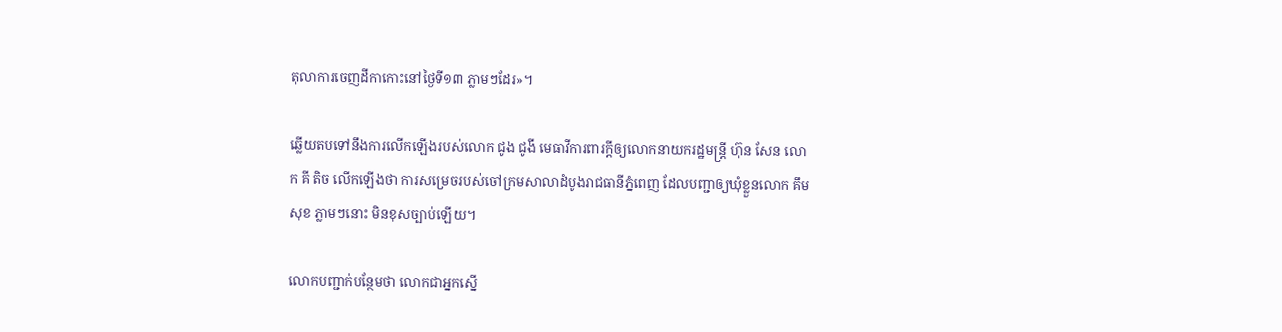តុលាការចេញដីកាកោះនៅថ្ងៃទី១៣ ភ្លាមៗដែរ»។

ឆ្លើយតបទៅនឹងការលើកឡើងរបស់លោក ជូង ជូងី មេធាវីការពារក្ដីឲ្យលោកនាយករដ្ឋមន្ត្រី ហ៊ុន សែន លោក គី តិច លើកឡើងថា ការសម្រេចរបស់ចៅក្រមសាលាដំបូងរាជធានីភ្នំពេញ ដែលបញ្ជាឲ្យឃុំខ្លួនលោក គឹម សុខ ភ្លាមៗនោះ មិនខុសច្បាប់ឡើយ។

លោកបញ្ជាក់បន្ថែមថា លោកជាអ្នកស្នើ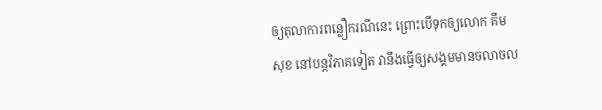ឲ្យតុលាការពន្លឿករណីនេះ ព្រោះបើទុកឲ្យលោក គឹម សុខ នៅបន្តវិភាគទៀត វានឹងធ្វើឲ្យសង្គមមានចលាចល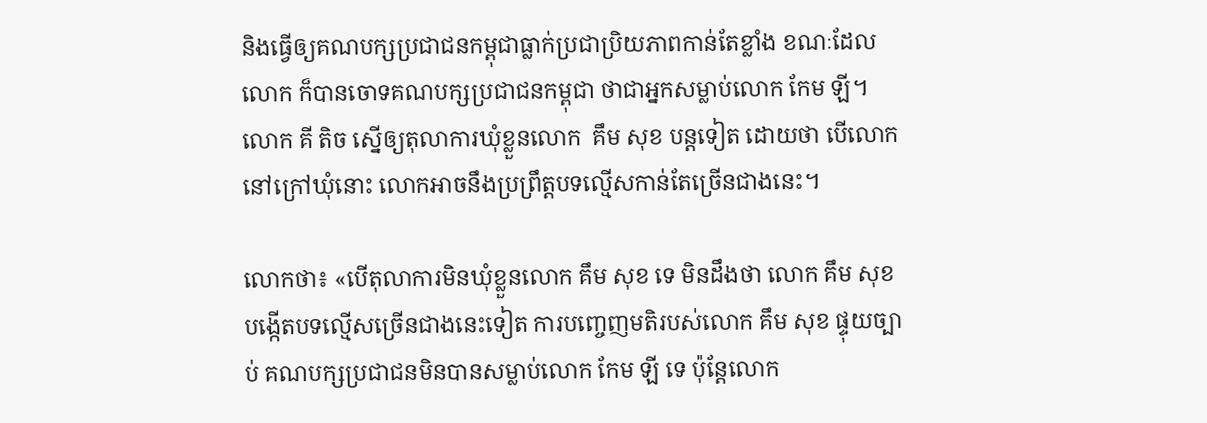និងធ្វើឲ្យគណបក្សប្រជាជនកម្ពុជាធ្លាក់ប្រជាប្រិយភាពកាន់តែខ្លាំង ខណៈដែលលោក ក៏បានចោទគណបក្សប្រជាជនកម្ពុជា ថាជាអ្នកសម្លាប់លោក កែម ឡី។ លោក គី តិច ស្នើឲ្យតុលាការឃុំខ្លួនលោក  គឹម សុខ បន្តទៀត ដោយថា បើលោកនៅក្រៅឃុំនោះ លោកអាចនឹងប្រព្រឹត្តបទល្មើសកាន់តែច្រើនជាងនេះ។

លោកថា៖ «បើតុលាការមិនឃុំខ្លួនលោក គឹម សុខ ទេ មិនដឹងថា លោក គឹម សុខ បង្កើតបទល្មើសច្រើនជាងនេះទៀត ការបញ្ចេញមតិរបស់លោក គឹម សុខ ផ្ទុយច្បាប់ គណបក្សប្រជាជនមិនបានសម្លាប់លោក កែម ឡី ទេ ប៉ុន្តែលោក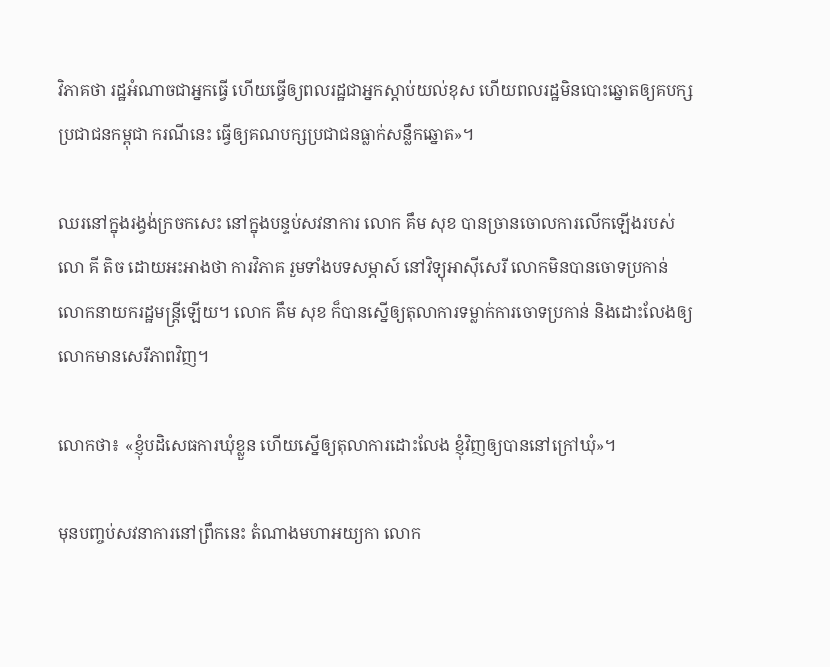វិភាគថា រដ្ឋអំណាចជាអ្នកធ្វើ ហើយធ្វើឲ្យពលរដ្ឋជាអ្នកស្ដាប់យល់ខុស ហើយពលរដ្ឋមិនបោះឆ្នោតឲ្យគបក្សប្រជាជនកម្ពុជា ករណីនេះ ធ្វើឲ្យគណបក្សប្រជាជនធ្លាក់សន្លឹកឆ្នោត»។

ឈរនៅក្នុងរង្វង់ក្រចកសេះ នៅក្នុងបន្ទប់សវនាការ លោក គឹម សុខ បានច្រានចោលការលើកឡើងរបស់លោ គី តិច ដោយអះអាងថា ការវិភាគ រួមទាំងបទសម្ភាស៍ នៅវិទ្យុអាស៊ីសេរី លោកមិនបានចោទប្រកាន់លោកនាយករដ្ឋមន្ត្រីឡើយ។ លោក គឹម សុខ ក៏បានស្នើឲ្យតុលាការទម្លាក់ការចោទប្រកាន់ និងដោះលែងឲ្យលោកមានសេរីភាពវិញ។

លោកថា៖ «ខ្ញុំបដិសេធការឃុំខ្លួន ហើយស្នើឲ្យតុលាការដោះលែង ខ្ញុំវិញឲ្យបាននៅក្រៅឃុំ»។

មុនបញ្ចប់សវនាការនៅព្រឹកនេះ តំណាងមហាអយ្យកា លោក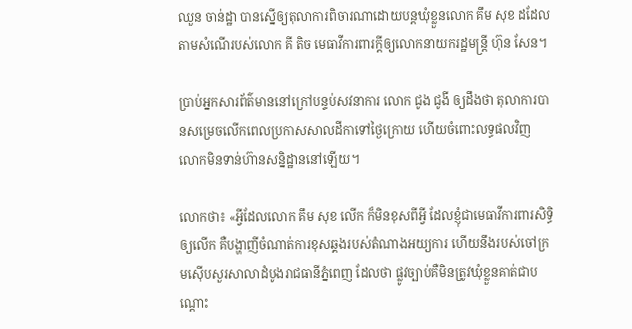ឈួន ចាន់ដ្ឋា បានស្នើឲ្យតុលាការពិចារណាដោយបន្តឃុំខ្លួនលោក គឹម សុខ ដដែល តាមសំណើរបស់លោក គី តិច មេធាវីការពារក្ដីឲ្យលោកនាយករដ្ឋមន្ត្រី ហ៊ុន សែន។

ប្រាប់អ្នកសារព័ត៌មាននៅក្រៅបន្ទប់សវនាការ លោក ជូង ជូងី ឲ្យដឹងថា តុលាការបានសម្រេចលើកពេលប្រកាសសាលដីកាទៅថ្ងៃក្រោយ ហើយចំពោះលទ្ធផលវិញ លោកមិនទាន់ហ៊ានសន្និដ្ឋាននៅឡើយ។

លោកថា៖ «អ្វីដែលលោក គឹម សុខ លើក ក៏មិនខុសពីអ្វី ដែលខ្ញុំជាមេធាវីការពារសិទ្ធិឲ្យលើក គឺបង្ហាញីចំណាត់ការខុសឆ្គងរបស់តំណាងអយ្យការ ហើយនឹងរបស់ចៅក្រមស៊ើបសួរសាលាដំបូងរាជធានីភ្នំពេញ ដែលថា ផ្លូវច្បាប់គឺមិនត្រូវឃុំខ្លួនគាត់ជាបណ្ដោះ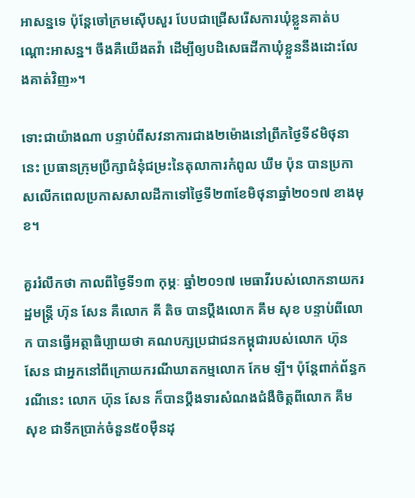អាសន្នទេ ប៉ុន្តែចៅក្រមស៊ើបសួរ បែបជាជ្រើសរើសការឃុំខ្លួនគាត់បណ្ដោះអាសន្ន។ ចឹងគឺយើងតវ៉ា ដើម្បីឲ្យបដិសេធដីកាឃុំខ្លួននឹងដោះលែងគាត់វិញ»។

ទោះជាយ៉ាងណា បន្ទាប់ពីសវនាការជាង២ម៉ោងនៅព្រឹកថ្ងៃទី៩មិថុនានេះ ប្រធានក្រុមប្រឹក្សាជំនុំជម្រះនៃតុលាការកំពូល ឃឹម ប៉ុន បានប្រកាសលើកពេលប្រកាសសាលដីកាទៅថ្ងៃទី២៣ខែមិថុនាឆ្នាំ២០១៧ ខាងមុខ។

គួររំលឹកថា កាលពីថ្ងៃទី១៣ កុម្ភៈ ឆ្នាំ២០១៧ មេធាវីរបស់លោកនាយករដ្ឋមន្ដ្រី ហ៊ុន សែន គឺលោក គី តិច បានប្តឹងលោក គឹម សុខ បន្ទាប់ពីលោក បានធ្វើអត្ថាធិប្បាយថា គណបក្សប្រជាជនកម្ពុជារបស់លោក ហ៊ុន សែន ជាអ្នកនៅពីក្រោយករណីឃាតកម្មលោក កែម ឡី។ ប៉ុន្តែពាក់ព័ន្ធករណីនេះ លោក ហ៊ុន សែន ក៏បានប្ដឹងទារសំណងជំងឺចិត្តពីលោក គឹម សុខ ជាទឹកប្រាក់ចំនួន៥០ម៉ឺនដុ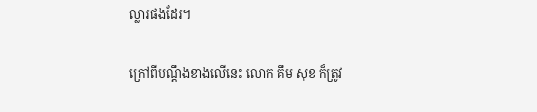ល្លារផងដែរ។

ក្រៅពីបណ្ដឹងខាងលើនេះ លោក គឹម សុខ ក៏ត្រូវ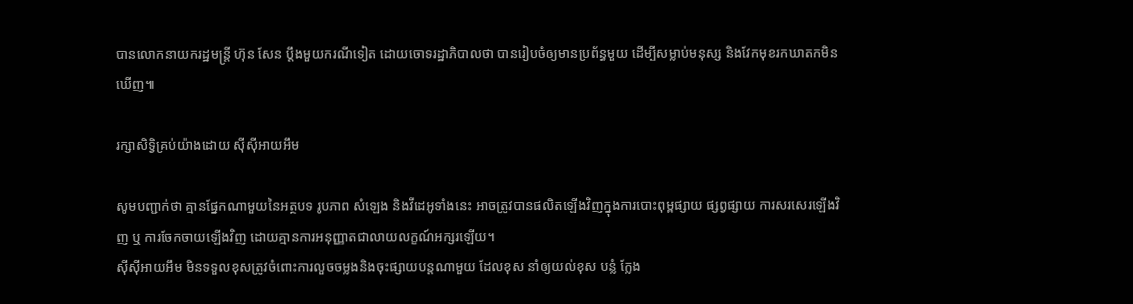បានលោកនាយករដ្ឋមន្ដ្រី ហ៊ុន សែន ប្តឹងមួយករណីទៀត ដោយចោទរដ្ឋាភិបាលថា បានរៀបចំឲ្យមានប្រព័ន្ធមួយ ដើម្បីសម្លាប់មនុស្ស និងវែកមុខរកឃាតកមិនឃើញ៕

រក្សាសិទ្វិគ្រប់យ៉ាងដោយ ស៊ីស៊ីអាយអឹម

សូមបញ្ជាក់ថា គ្មានផ្នែកណាមួយនៃអត្ថបទ រូបភាព សំឡេង និងវីដេអូទាំងនេះ អាចត្រូវបានផលិតឡើងវិញក្នុងការបោះពុម្ពផ្សាយ ផ្សព្វផ្សាយ ការសរសេរឡើងវិញ ឬ ការចែកចាយឡើងវិញ ដោយគ្មានការអនុញ្ញាតជាលាយលក្ខណ៍អក្សរឡើយ។
ស៊ីស៊ីអាយអឹម មិនទទួលខុសត្រូវចំពោះការលួចចម្លងនិងចុះផ្សាយបន្តណាមួយ ដែលខុស នាំឲ្យយល់ខុស បន្លំ ក្លែង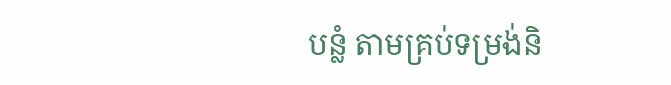បន្លំ តាមគ្រប់ទម្រង់និ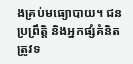ងគ្រប់មធ្យោបាយ។ ជនប្រព្រឹត្តិ និងអ្នកផ្សំគំនិត ត្រូវទ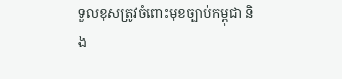ទួលខុសត្រូវចំពោះមុខច្បាប់កម្ពុជា និង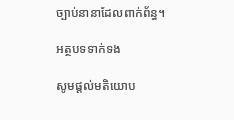ច្បាប់នានាដែលពាក់ព័ន្ធ។

អត្ថបទទាក់ទង

សូមផ្ដល់មតិយោប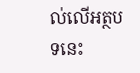ល់លើអត្ថបទនេះ